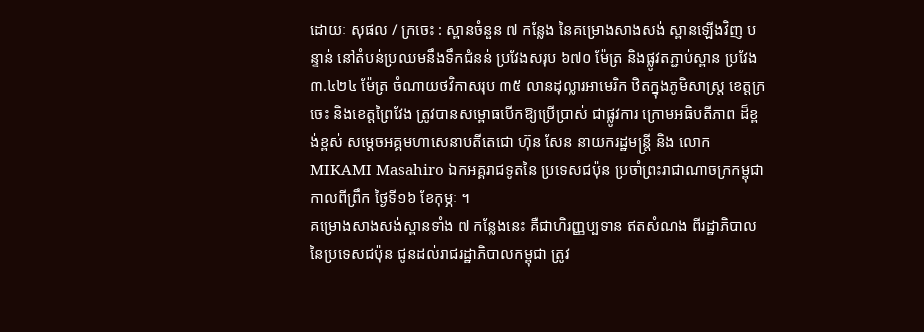ដោយៈ សុផល / ក្រចេះ : ស្ពានចំនួន ៧ កន្លែង នៃគម្រោងសាងសង់ ស្ពានឡើងវិញ បន្ទាន់ នៅតំបន់ប្រឈមនឹងទឹកជំនន់ ប្រវែងសរុប ៦៧០ ម៉ែត្រ និងផ្លូវតភ្ជាប់ស្ពាន ប្រវែង ៣.៤២៤ ម៉ែត្រ ចំណាយថវិកាសរុប ៣៥ លានដុល្លារអាមេរិក ឋិតក្នុងភូមិសាស្ត្រ ខេត្តក្រចេះ និងខេត្តព្រៃវែង ត្រូវបានសម្ពោធបើកឱ្យប្រើប្រាស់ ជាផ្លូវការ ក្រោមអធិបតីភាព ដ៏ខ្ពង់ខ្ពស់ សម្ដេចអគ្គមហាសេនាបតីតេជោ ហ៊ុន សែន នាយករដ្ឋមន្ត្រី និង លោក MIKAMI Masahiro ឯកអគ្គរាជទូតនៃ ប្រទេសជប៉ុន ប្រចាំព្រះរាជាណាចក្រកម្ពុជា កាលពីព្រឹក ថ្ងៃទី១៦ ខែកុម្ភៈ ។
គម្រោងសាងសង់ស្ពានទាំង ៧ កន្លែងនេះ គឺជាហិរញ្ញប្បទាន ឥតសំណង ពីរដ្ឋាភិបាល នៃប្រទេសជប៉ុន ជូនដល់រាជរដ្ឋាភិបាលកម្ពុជា ត្រូវ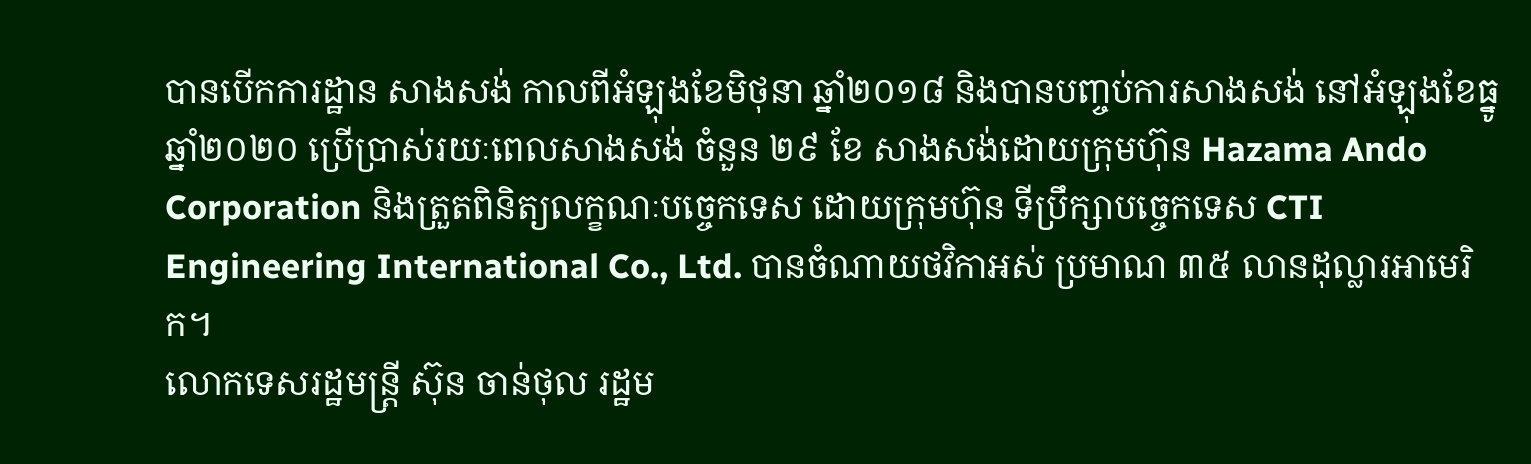បានបើកការដ្ឋាន សាងសង់ កាលពីអំឡុងខែមិថុនា ឆ្នាំ២០១៨ និងបានបញ្ចប់ការសាងសង់ នៅអំឡុងខែធ្នូ ឆ្នាំ២០២០ ប្រើប្រាស់រយៈពេលសាងសង់ ចំនួន ២៩ ខែ សាងសង់ដោយក្រុមហ៊ុន Hazama Ando Corporation និងត្រួតពិនិត្យលក្ខណៈបច្ចេកទេស ដោយក្រុមហ៊ុន ទីប្រឹក្សាបច្ចេកទេស CTI Engineering International Co., Ltd. បានចំណាយថវិកាអស់ ប្រមាណ ៣៥ លានដុល្លារអាមេរិក។
លោកទេសរដ្ឋមន្ត្រី ស៊ុន ចាន់ថុល រដ្ឋម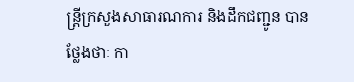ន្ត្រីក្រសួងសាធារណការ និងដឹកជញ្ជូន បានថ្លែងថាៈ កា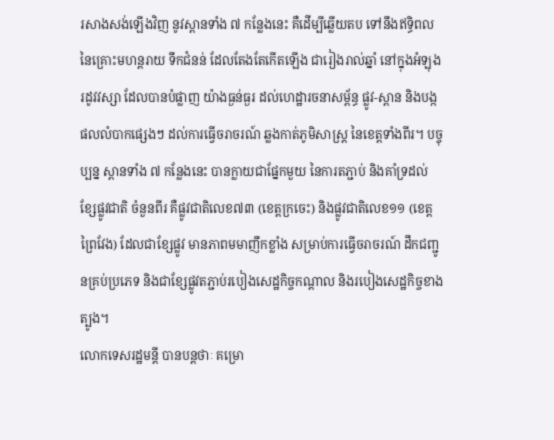រសាងសង់ឡើងវិញ នូវស្ពានទាំង ៧ កន្លែងនេះ គឺដើម្បីឆ្លើយតប ទៅនឹងឥទ្ធិពល នៃគ្រោះមហន្តរាយ ទឹកជំនន់ ដែលតែងតែកើតឡើង ជារៀងរាល់ឆ្នាំ នៅក្នុងអំឡុងរដូវវស្សា ដែលបានបំផ្លាញ យ៉ាងធ្ងន់ធ្ងរ ដល់ហេដ្ឋារចនាសម្ព័ន្ធ ផ្លូវ-ស្ពាន និងបង្កផលលំបាកផ្សេងៗ ដល់ការធ្វើចរាចរណ៍ ឆ្លងកាត់ភូមិសាស្ត្រ នៃខេត្តទាំងពីរ។ បច្ចុប្បន្ន ស្ពានទាំង ៧ កន្លែងនេះ បានក្លាយជាផ្នែកមួយ នៃការតភ្ជាប់ និងគាំទ្រដល់ ខ្សែផ្លូវជាតិ ចំនួនពីរ គឺផ្លូវជាតិលេខ៧៣ (ខេត្តក្រចេះ) និងផ្លូវជាតិលេខ១១ (ខេត្តព្រៃវែង) ដែលជាខ្សែផ្លូវ មានភាពមមាញឹកខ្លាំង សម្រាប់ការធ្វើចរាចរណ៍ ដឹកជញ្ជូនគ្រប់ប្រភេទ និងជាខ្សែផ្លូវតភ្ជាប់របៀងសេដ្ឋកិច្ចកណ្តាល និងរបៀងសេដ្ឋកិច្ចខាងត្បូង។
លោកទេសរដ្ឋមន្តី បានបន្តថាៈ គម្រោ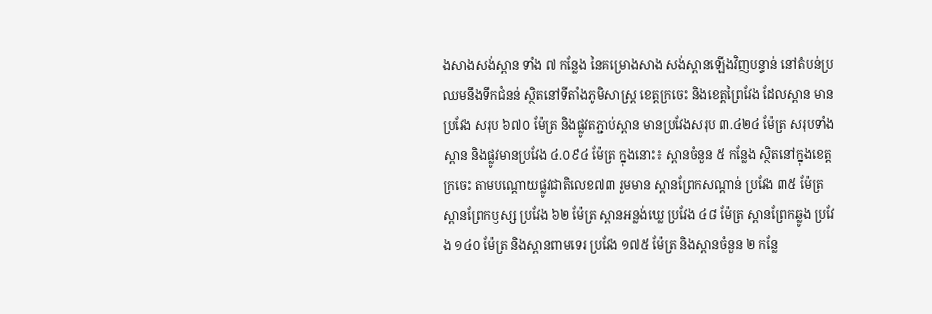ងសាងសង់ស្ពាន ទាំង ៧ កន្លែង នៃគម្រោងសាង សង់ស្ពានឡើងវិញបន្ទាន់ នៅតំបន់ប្រឈមនឹងទឹកជំនន់ ស្ថិតនៅទីតាំងភូមិសាស្ត្រ ខេត្តក្រចេះ និងខេត្តព្រៃវែង ដែលស្ពាន មានប្រវែង សរុប ៦៧០ ម៉ែត្រ និងផ្លូវតភ្ជាប់ស្ពាន មានប្រវែងសរុប ៣.៤២៤ ម៉ែត្រ សរុបទាំងស្ពាន និងផ្លូវមានប្រវែង ៤.០៩៤ ម៉ែត្រ ក្នុងនោះ៖ ស្ពានចំនួន ៥ កន្លែង ស្ថិតនៅក្នុងខេត្តក្រចេះ តាមបណ្តោយផ្លូវជាតិលេខ៧៣ រួមមាន ស្ពានព្រែកសណ្តាន់ ប្រវែង ៣៥ ម៉ែត្រ ស្ពានព្រែកឫស្ស ប្រវែង ៦២ ម៉ែត្រ ស្ពានអន្លង់ឃ្លេ ប្រវែង ៤៨ ម៉ែត្រ ស្ពានព្រែកឆ្លូង ប្រវែង ១៤០ ម៉ែត្រ និងស្ពានពាមទេរ ប្រវែង ១៧៥ ម៉ែត្រ និងស្ពានចំនួន ២ កន្លែ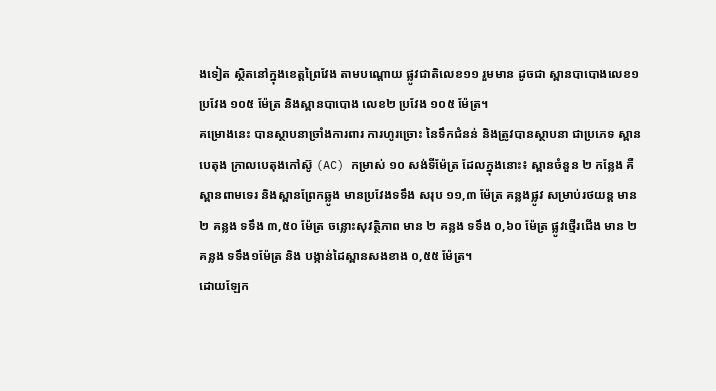ងទៀត ស្ថិតនៅក្នុងខេត្តព្រៃវែង តាមបណ្តោយ ផ្លូវជាតិលេខ១១ រួមមាន ដូចជា ស្ពានបាបោងលេខ១ ប្រវែង ១០៥ ម៉ែត្រ និងស្ពានបាបោង លេខ២ ប្រវែង ១០៥ ម៉ែត្រ។
គម្រោងនេះ បានស្ថាបនាច្រាំងការពារ ការហូរច្រោះ នៃទឹកជំនន់ និងត្រូវបានស្ថាបនា ជាប្រភេទ ស្ពានបេតុង ក្រាលបេតុងកៅស៊ូ (AC) កម្រាស់ ១០ សង់ទីម៉ែត្រ ដែលក្នុងនោះ៖ ស្ពានចំនួន ២ កន្លែង គឺស្ពានពាមទេរ និងស្ពានព្រែកឆ្លូង មានប្រវែងទទឹង សរុប ១១,៣ ម៉ែត្រ គន្លងផ្លូវ សម្រាប់រថយន្ត មាន ២ គន្លង ទទឹង ៣,៥០ ម៉ែត្រ ចន្លោះសុវត្ថិភាព មាន ២ គន្លង ទទឹង ០,៦០ ម៉ែត្រ ផ្លូវថ្មើរជើង មាន ២ គន្លង ទទឹង១ម៉ែត្រ និង បង្កាន់ដៃស្ពានសងខាង ០,៥៥ ម៉ែត្រ។
ដោយឡែក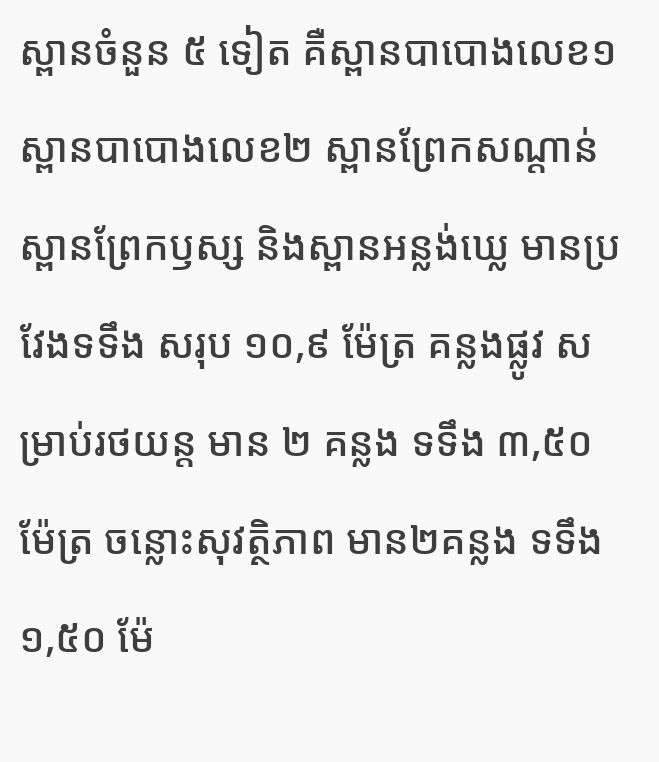ស្ពានចំនួន ៥ ទៀត គឺស្ពានបាបោងលេខ១ ស្ពានបាបោងលេខ២ ស្ពានព្រែកសណ្តាន់ ស្ពានព្រែកឫស្ស និងស្ពានអន្លង់ឃ្លេ មានប្រវែងទទឹង សរុប ១០,៩ ម៉ែត្រ គន្លងផ្លូវ សម្រាប់រថយន្ត មាន ២ គន្លង ទទឹង ៣,៥០ ម៉ែត្រ ចន្លោះសុវត្ថិភាព មាន២គន្លង ទទឹង១,៥០ ម៉ែ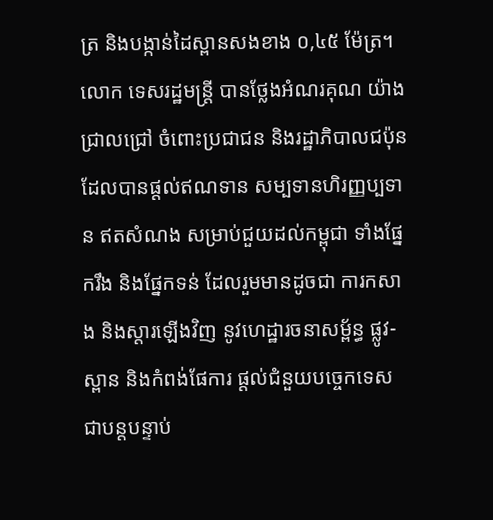ត្រ និងបង្កាន់ដៃស្ពានសងខាង ០,៤៥ ម៉ែត្រ។
លោក ទេសរដ្ឋមន្ត្រី បានថ្លែងអំណរគុណ យ៉ាងជ្រាលជ្រៅ ចំពោះប្រជាជន និងរដ្ឋាភិបាលជប៉ុន ដែលបានផ្ដល់ឥណទាន សម្បទានហិរញ្ញប្បទាន ឥតសំណង សម្រាប់ជួយដល់កម្ពុជា ទាំងផ្នែករឹង និងផ្នែកទន់ ដែលរួមមានដូចជា ការកសាង និងស្តារឡើងវិញ នូវហេដ្ឋារចនាសម្ព័ន្ធ ផ្លូវ-ស្ពាន និងកំពង់ផែការ ផ្តល់ជំនួយបច្ចេកទេស ជាបន្តបន្ទាប់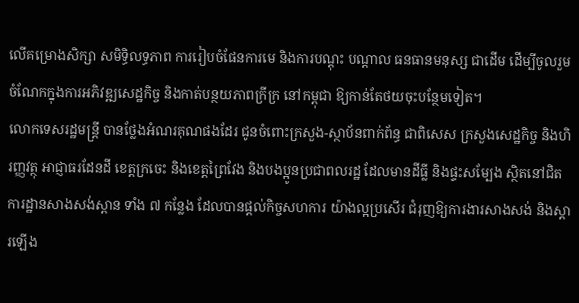លើគម្រោងសិក្សា សមិទ្ធិលទ្ធភាព ការរៀបចំផែនការមេ និងការបណ្តុះ បណ្តាល ធនធានមនុស្ស ជាដើម ដើម្បីចូលរួមចំណែកក្នុងការអភិវឌ្ឍសេដ្ឋកិច្ច និងកាត់បន្ថយភាពក្រីក្រ នៅកម្ពុជា ឱ្យកាន់តែថយចុះបន្ថែមទៀត។
លោកទេសរដ្ឋមន្ត្រី បានថ្លែងអំណរគុណផងដែរ ជូនចំពោះក្រសួង-ស្ថាប័នពាក់ព័ន្ធ ជាពិសេស ក្រសួងសេដ្ឋកិច្ច និងហិរញ្ញវត្ថុ អាជ្ញាធរដែនដី ខេត្តក្រចេះ និងខេត្តព្រៃវែង និងបងប្អូនប្រជាពលរដ្ឋ ដែលមានដីធ្លី និងផ្ទះសម្បែង ស្ថិតនៅជិតការដ្ឋានសាងសង់ស្ពាន ទាំង ៧ កន្លែង ដែលបានផ្តល់កិច្ចសហការ យ៉ាងល្អប្រសើរ ជំរុញឱ្យការងារសាងសង់ និងស្តារឡើង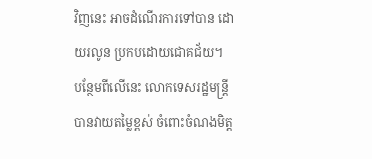វិញនេះ អាចដំណើរការទៅបាន ដោយរលូន ប្រកបដោយជោគជ័យ។
បន្ថែមពីលើនេះ លោកទេសរដ្ឋមន្ត្រី បានវាយតម្លៃខ្ពស់ ចំពោះចំណងមិត្ត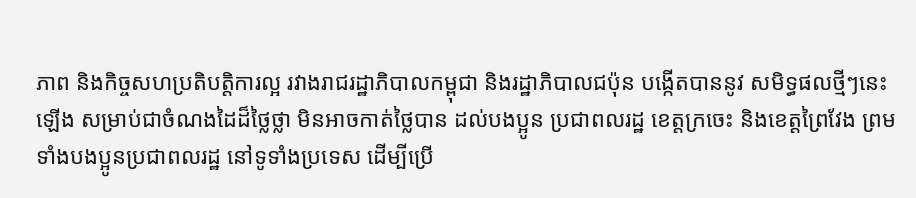ភាព និងកិច្ចសហប្រតិបត្តិការល្អ រវាងរាជរដ្ឋាភិបាលកម្ពុជា និងរដ្ឋាភិបាលជប៉ុន បង្កើតបាននូវ សមិទ្ធផលថ្មីៗនេះឡើង សម្រាប់ជាចំណងដៃដ៏ថ្លៃថ្លា មិនអាចកាត់ថ្លៃបាន ដល់បងប្អូន ប្រជាពលរដ្ឋ ខេត្តក្រចេះ និងខេត្តព្រៃវែង ព្រមទាំងបងប្អូនប្រជាពលរដ្ឋ នៅទូទាំងប្រទេស ដើម្បីប្រើ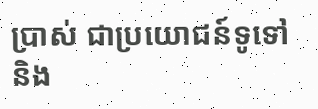ប្រាស់ ជាប្រយោជន៍ទូទៅ និង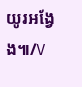យូរអង្វែង៕/V